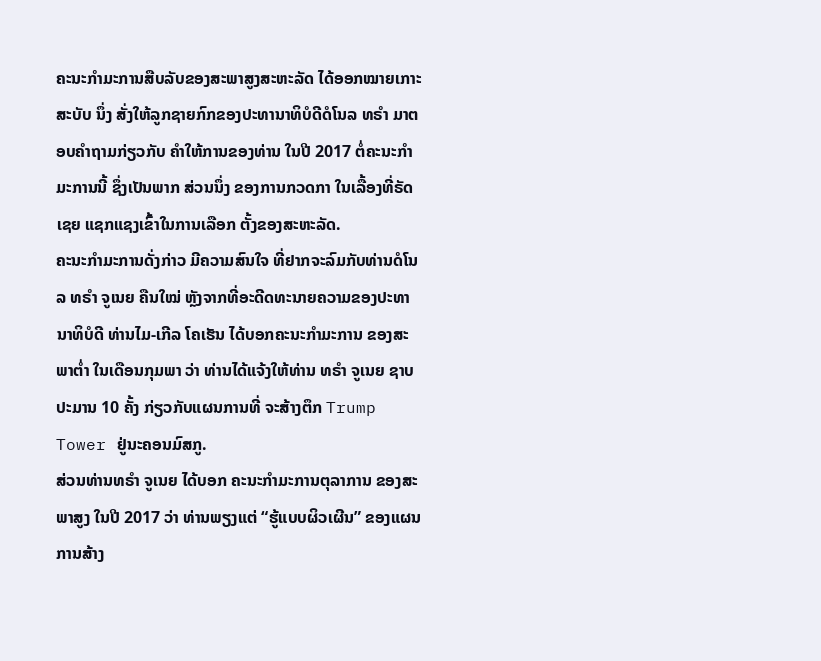ຄະນະກຳມະການສືບລັບຂອງສະພາສູງສະຫະລັດ ໄດ້ອອກໝາຍເກາະສະບັບ ນຶ່ງ ສັ່ງໃຫ້ລູກຊາຍກົກຂອງປະທານາທິບໍດີດໍໂນລ ທຣຳ ມາຕອບຄຳຖາມກ່ຽວກັບ ຄຳໃຫ້ການຂອງທ່ານ ໃນປີ 2017 ຕໍ່ຄະນະກຳມະການນີ້ ຊຶ່ງເປັນພາກ ສ່ວນນຶ່ງ ຂອງການກວດກາ ໃນເລື້ອງທີ່ຣັດເຊຍ ແຊກແຊງເຂົ້າໃນການເລືອກ ຕັ້ງຂອງສະຫະລັດ.
ຄະນະກຳມະການດັ່ງກ່າວ ມີຄວາມສົນໃຈ ທີ່ຢາກຈະລົມກັບທ່ານດໍໂນລ ທຣຳ ຈູເນຍ ຄືນໃໝ່ ຫຼັງຈາກທີ່ອະດີດທະນາຍຄວາມຂອງປະທານາທິບໍດີ ທ່ານໄມ-ເກີລ ໂຄເຮັນ ໄດ້ບອກຄະນະກຳມະການ ຂອງສະພາຕ່ຳ ໃນເດືອນກຸມພາ ວ່າ ທ່ານໄດ້ແຈ້ງໃຫ້ທ່ານ ທຣຳ ຈູເນຍ ຊາບປະມານ 10 ຄັ້ງ ກ່ຽວກັບແຜນການທີ່ ຈະສ້າງຕຶກ Trump Tower ຢູ່ນະຄອນມົສກູ.
ສ່ວນທ່ານທຣຳ ຈູເນຍ ໄດ້ບອກ ຄະນະກຳມະການຕຸລາການ ຂອງສະພາສູງ ໃນປີ 2017 ວ່າ ທ່ານພຽງແຕ່ “ຮູ້ແບບຜິວເຜີນ” ຂອງແຜນການສ້າງ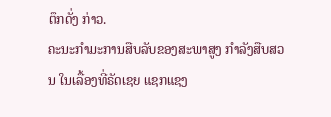ຕຶກດັ່ງ ກ່າວ.
ຄະນະກຳມະການສືບລັບຂອງສະພາສູງ ກຳລັງສືບສວນ ໃນເລື້ອງທີ່ຣັດເຊຍ ແຊກແຊງ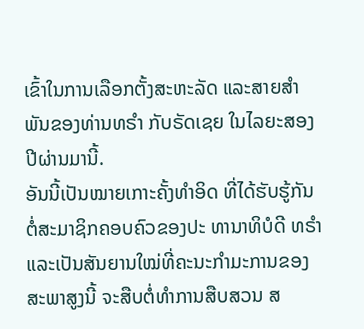ເຂົ້າໃນການເລືອກຕັ້ງສະຫະລັດ ແລະສາຍສຳພັນຂອງທ່ານທຣຳ ກັບຣັດເຊຍ ໃນໄລຍະສອງປີຜ່ານມານີ້.
ອັນນີ້ເປັນໝາຍເກາະຄັ້ງທຳອິດ ທີ່ໄດ້ຮັບຮູ້ກັນ ຕໍ່ສະມາຊິກຄອບຄົວຂອງປະ ທານາທິບໍດີ ທຣຳ ແລະເປັນສັນຍານໃໝ່ທີ່ຄະນະກຳມະການຂອງສະພາສູງນີ້ ຈະສືບຕໍ່ທຳການສືບສວນ ສ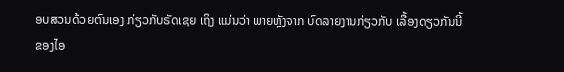ອບສວນດ້ວຍຕົນເອງ ກ່ຽວກັບຣັດເຊຍ ເຖິງ ແມ່ນວ່າ ພາຍຫຼັງຈາກ ບົດລາຍງານກ່ຽວກັບ ເລື້ອງດຽວກັນນີ້ ຂອງໄອ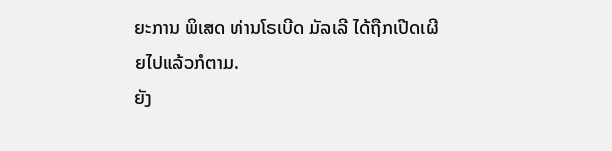ຍະການ ພິເສດ ທ່ານໂຣເບີດ ມັລເລີ ໄດ້ຖືກເປີດເຜີຍໄປແລ້ວກໍຕາມ.
ຍັງ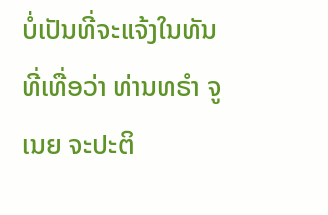ບໍ່ເປັນທີ່ຈະແຈ້ງໃນທັນທີ່ເທື່ອວ່າ ທ່ານທຣຳ ຈູເນຍ ຈະປະຕິ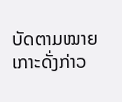ບັດຕາມໝາຍ ເກາະດັ່ງກ່າວ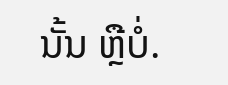ນັ້ນ ຫຼືບໍ່.